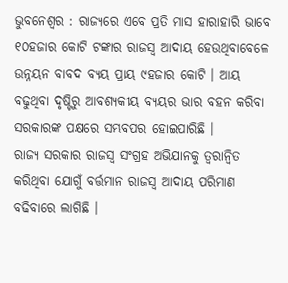ଭୁବନେଶ୍ୱର : ରାଜ୍ୟରେ ଏବେ ପ୍ରତି ମାସ ହାରାହାରି ଭାବେ ୧୦ହଜାର କୋଟି ଟଙ୍କାର ରାଜସ୍ୱ ଆଦାୟ ହେଉଥିବାବେଳେ ଉନ୍ନୟନ ବାବଦ ବ୍ୟୟ ପ୍ରାୟ ୯ହଜାର କୋଟି । ଆୟ ବଢୁଥିବା ଦୃଷ୍ଟିରୁ ଆବଶ୍ୟକୀୟ ବ୍ୟୟର ଭାର ବହନ କରିବା ସରକାରଙ୍କ ପକ୍ଷରେ ସମ୍ଭବପର ହୋଇପାରିଛି ।
ରାଜ୍ୟ ସରକାର ରାଜସ୍ୱ ସଂଗ୍ରହ ଅଭିଯାନକୁ ତ୍ୱରାନ୍ୱିତ କରିଥିବା ଯୋଗୁଁ ବର୍ତ୍ତମାନ ରାଜସ୍ୱ ଆଦାୟ ପରିମାଣ ବଢିବାରେ ଲାଗିଛି ।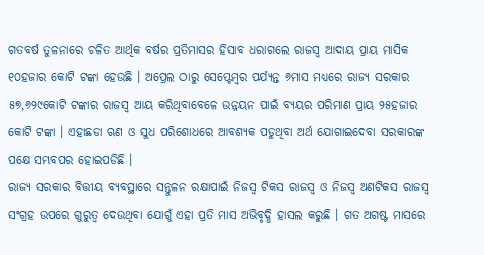ଗତବର୍ଷ ତୁଳନାରେ ଚଳିତ ଆର୍ଥିକ ବର୍ଷର ପ୍ରତିମାସର ହିସାବ ଧରାଗଲେ ରାଜସ୍ୱ ଆଦାୟ ପ୍ରାୟ ମାସିକ ୧୦ହଜାର କୋଟି ଟଙ୍କା ହେଉଛି । ଅପ୍ରେଲ ଠାରୁ ସେପ୍ଟେମ୍ବର ପର୍ଯ୍ୟନ୍ତ ୬ମାସ ମଧ୍ୟରେ ରାଜ୍ୟ ସରକାର ୫୭,୬୨୯କୋଟି ଟଙ୍କାର ରାଜସ୍ୱ ଆୟ କରିଥିବାବେଳେ ଉନ୍ନୟନ ପାଇଁ ବ୍ୟୟର ପରିମାଣ ପ୍ରାୟ ୨୫ହଜାର କୋଟି ଟଙ୍କା । ଏହାଛଡା ଋଣ ଓ ସୁଧ ପରିଶୋଧରେ ଆବଶ୍ୟକ ପଡୁଥିବା ଅର୍ଥ ଯୋଗାଇଦେବା ସରକାରଙ୍କ ପକ୍ଷେ ସମ୍ଭବପର ହୋଇପଡିଛି ।
ରାଜ୍ୟ ସରକାର ବିତ୍ତୀୟ ବ୍ୟବସ୍ଥାରେ ସନ୍ତୁଳନ ରକ୍ଷାପାଇଁ ନିଜସ୍ୱ ଟିକସ ରାଜସ୍ୱ ଓ ନିଜସ୍ୱ ଅଣଟିକସ ରାଜସ୍ୱ ସଂଗ୍ରହ ଉପରେ ଗୁରୁତ୍ୱ ଦେଉଥିବା ଯୋଗୁଁ ଏହା ପ୍ରତି ମାସ ଅଭିବୃଦ୍ଧି ହାସଲ କରୁଛି । ଗତ ଅଗଷ୍ଟ ମାସରେ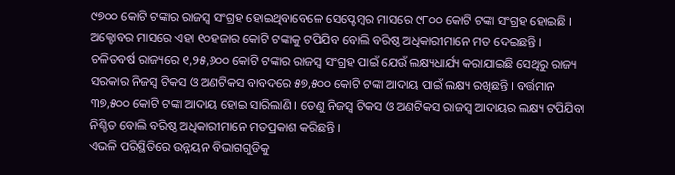୯୭୦୦ କୋଟି ଟଙ୍କାର ରାଜସ୍ୱ ସଂଗ୍ରହ ହୋଇଥିବାବେଳେ ସେପ୍ଟେମ୍ବର ମାସରେ ୯୮୦୦ କୋଟି ଟଙ୍କା ସଂଗ୍ରହ ହୋଇଛି । ଅକ୍ଟୋବର ମାସରେ ଏହା ୧୦ହଜାର କୋଟି ଟଙ୍କାକୁ ଟପିଯିବ ବୋଲି ବରିଷ୍ଠ ଅଧିକାରୀମାନେ ମତ ଦେଇଛନ୍ତି ।
ଚଳିତବର୍ଷ ରାଜ୍ୟରେ ୧,୨୫,୬୦୦ କୋଟି ଟଙ୍କାର ରାଜସ୍ୱ ସଂଗ୍ରହ ପାଇଁ ଯେଉଁ ଲକ୍ଷ୍ୟଧାର୍ଯ୍ୟ କରାଯାଇଛି ସେଥିରୁ ରାଜ୍ୟ ସରକାର ନିଜସ୍ୱ ଟିକସ ଓ ଅଣଟିକସ ବାବଦରେ ୫୭,୫୦୦ କୋଟି ଟଙ୍କା ଆଦାୟ ପାଇଁ ଲକ୍ଷ୍ୟ ରଖିଛନ୍ତି । ବର୍ତ୍ତମାନ ୩୭,୫୦୦ କୋଟି ଟଙ୍କା ଆଦାୟ ହୋଇ ସାରିଲାଣି । ତେଣୁ ନିଜସ୍ୱ ଟିକସ ଓ ଅଣଟିକସ ରାଜସ୍ୱ ଆଦାୟର ଲକ୍ଷ୍ୟ ଟପିଯିବା ନିଶ୍ଚିତ ବୋଲି ବରିଷ୍ଠ ଅଧିକାରୀମାନେ ମତପ୍ରକାଶ କରିଛନ୍ତି ।
ଏଭଳି ପରିସ୍ଥିତିରେ ଉନ୍ନୟନ ବିଭାଗଗୁଡିକୁ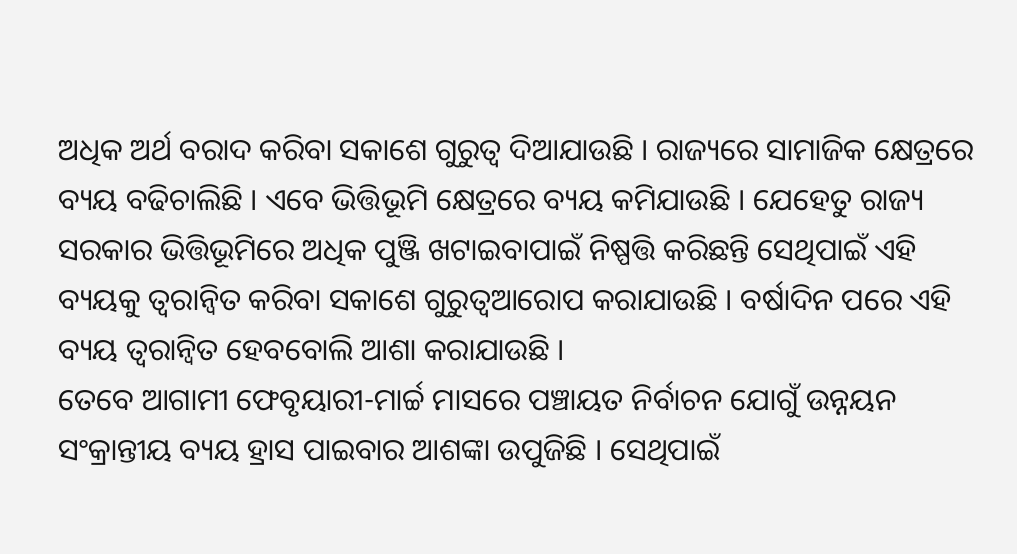ଅଧିକ ଅର୍ଥ ବରାଦ କରିବା ସକାଶେ ଗୁରୁତ୍ୱ ଦିଆଯାଉଛି । ରାଜ୍ୟରେ ସାମାଜିକ କ୍ଷେତ୍ରରେ ବ୍ୟୟ ବଢିଚାଲିଛି । ଏବେ ଭିତ୍ତିଭୂମି କ୍ଷେତ୍ରରେ ବ୍ୟୟ କମିଯାଉଛି । ଯେହେତୁ ରାଜ୍ୟ ସରକାର ଭିତ୍ତିଭୂମିରେ ଅଧିକ ପୁଞ୍ଜି ଖଟାଇବାପାଇଁ ନିଷ୍ପତ୍ତି କରିଛନ୍ତି ସେଥିପାଇଁ ଏହି ବ୍ୟୟକୁ ତ୍ୱରାନ୍ୱିତ କରିବା ସକାଶେ ଗୁରୁତ୍ୱଆରୋପ କରାଯାଉଛି । ବର୍ଷାଦିନ ପରେ ଏହି ବ୍ୟୟ ତ୍ୱରାନ୍ୱିତ ହେବବୋଲି ଆଶା କରାଯାଉଛି ।
ତେବେ ଆଗାମୀ ଫେବୃୟାରୀ-ମାର୍ଚ୍ଚ ମାସରେ ପଞ୍ଚାୟତ ନିର୍ବାଚନ ଯୋଗୁଁ ଉନ୍ନୟନ ସଂକ୍ରାନ୍ତୀୟ ବ୍ୟୟ ହ୍ରାସ ପାଇବାର ଆଶଙ୍କା ଉପୁଜିଛି । ସେଥିପାଇଁ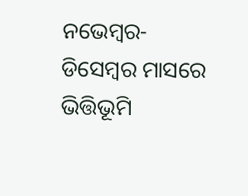ନଭେମ୍ବର-ଡିସେମ୍ବର ମାସରେ ଭିତ୍ତିଭୂମି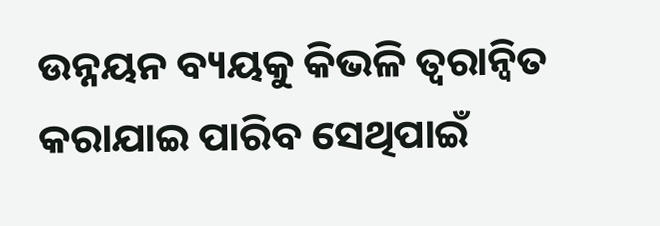ଉନ୍ନୟନ ବ୍ୟୟକୁ କିଭଳି ତ୍ୱରାନ୍ୱିତ କରାଯାଇ ପାରିବ ସେଥିପାଇଁ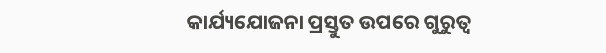କାର୍ଯ୍ୟଯୋଜନା ପ୍ରସ୍ତୁତ ଉପରେ ଗୁରୁତ୍ୱ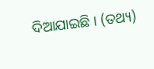ଦିଆଯାଇଛି । (ତଥ୍ୟ)